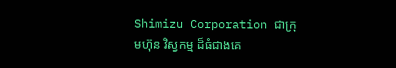Shimizu Corporation ជាក្រុមហ៊ុន វិស្វកម្ម ដ៏ធំជាងគេ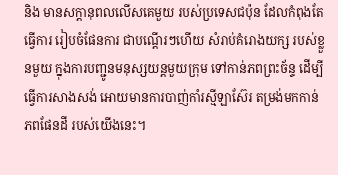និង មានសក្តានុពលលើសគេមួយ របស់ប្រទេសជប៉ុន ដែលកំពុងតែធ្វើការ រៀបចំផែនការ ជាបណ្តើរៗហើយ សំរាប់គំរោងយក្ស របស់ខ្លួនមួយ ក្នុងការបញ្ជូនមនុស្សយន្តមួយក្រុម ទៅកាន់ភពព្រះច័ន្ទ ដើម្បីធ្វើការសាងសង់ អោយមានការបាញ់កាំរស្មីឡាស៊ែរ តម្រង់មកកាន់ភពផែនដី របស់យើងនេះ។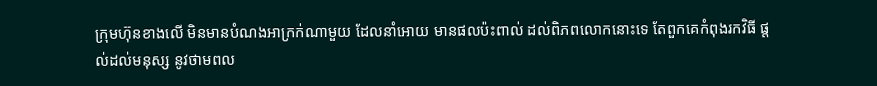ក្រុមហ៊ុនខាងលើ មិនមានបំណងអាក្រក់ណាមួយ ដែលនាំអោយ មានផលប៉ះពាល់ ដល់ពិភពលោកនោះទេ តែពួកគេកំពុងរកវិធី ផ្តល់ដល់មនុស្ស នូវថាមពល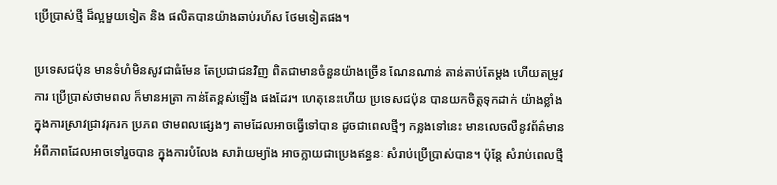ប្រើប្រាស់ថ្មី ដ៏ល្អមួយទៀត និង ផលិតបានយ៉ាងឆាប់រហ័ស ថែមទៀតផង។

ប្រទេសជប៉ុន មានទំហំមិនសូវជាធំមែន តែប្រជាជនវិញ ពិតជាមានចំនួនយ៉ាងច្រើន ណែនណាន់ តាន់តាប់តែម្តង ហើយតម្រូវការ ប្រើប្រាស់ថាមពល ក៏មានអត្រា កាន់តែខ្ពស់ឡើង ផងដែរ។ ហេតុនេះហើយ ប្រទេសជប៉ុន បានយកចិត្តទុកដាក់ យ៉ាងខ្លាំង ក្នុងការស្រាវជ្រាវរុករក ប្រភព ថាមពលផ្សេងៗ តាមដែលអាចធ្វើទៅបាន ដូចជាពេលថ្មីៗ កន្លងទៅនេះ មានលេចលឺនូវព័ត៌មាន អំពីភាពដែលអាចទៅរួចបាន ក្នុងការបំលែង សារ៉ាយម្យ៉ាង អាចក្លាយជាប្រេងឥន្ធនៈ សំរាប់ប្រើប្រាស់បាន។ ប៉ុន្តែ សំរាប់ពេលថ្មី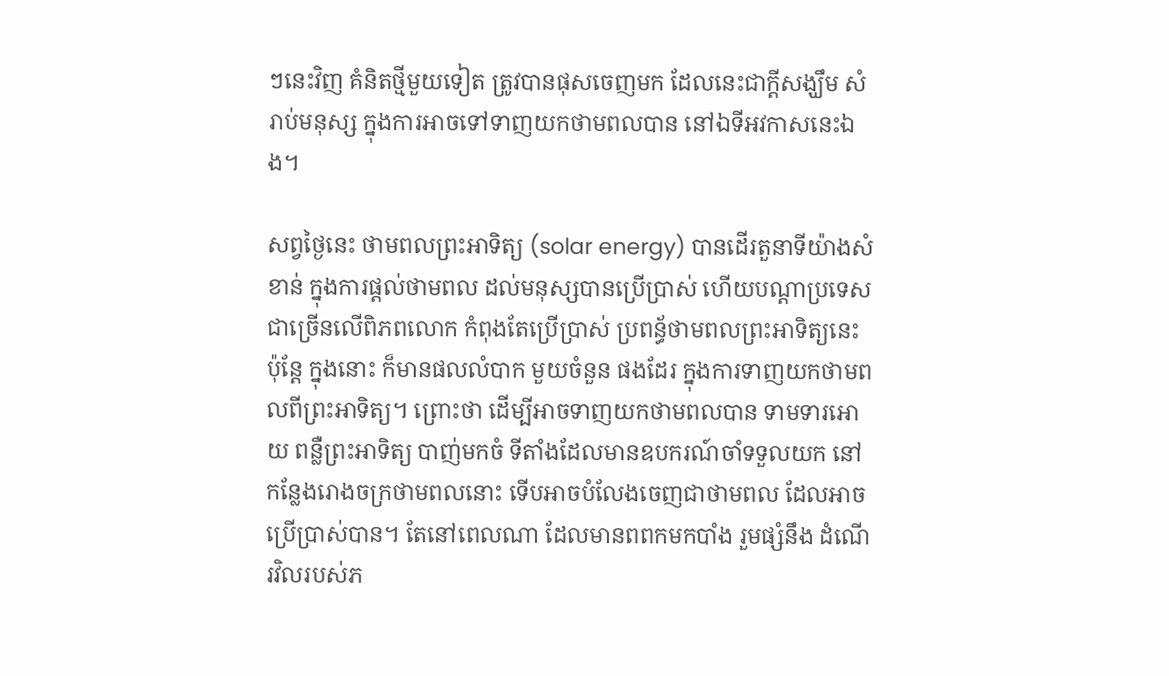ៗនេះវិញ គំនិតថ្មីមួយទៀត ត្រូវបានផុសចេញមក ដែលនេះជាក្តីសង្ឃឹម សំរាប់មនុស្ស ក្នុងការអាចទៅទាញយកថាមពលបាន នៅឯទីអវកាសនេះឯង។

សព្វថ្ងៃនេះ ថាមពលព្រះអាទិត្យ (solar energy) បានដើរតួនាទីយ៉ាងសំខាន់ ក្នុងការផ្តល់ថាមពល ដល់មនុស្សបានប្រើប្រាស់ ហើយបណ្តាប្រទេស ជាច្រើនលើពិភពលោក កំពុងតែប្រើប្រាស់ ប្រពន័្ធថាមពលព្រះអាទិត្យនេះ ប៉ុន្តែ ក្នុងនោះ ក៏មានផលលំបាក មួយចំនួន ផងដែរ ក្នុងការទាញយកថាមពលពីព្រះអាទិត្យ។ ព្រោះថា ដើម្បីអាចទាញយកថាមពលបាន ទាមទារអោយ ពន្លឺព្រះអាទិត្យ បាញ់មកចំ ទីតាំងដែលមានឧបករណ៍ចាំទទួលយក នៅកន្លែងរោងចក្រថាមពលនោះ ទើបអាចបំលែងចេញជាថាមពល ដែលអាច ប្រើប្រាស់បាន។ តែនៅពេលណា ដែលមានពពកមកបាំង រួមផ្សំនឹង ដំណើរវិលរបស់ភ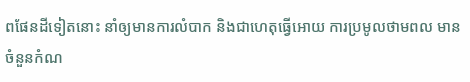ពផែនដីទៀតនោះ នាំឲ្យមានការលំបាក និងជាហេតុធ្វើអោយ ការប្រមូលថាមពល មានចំនួនកំណ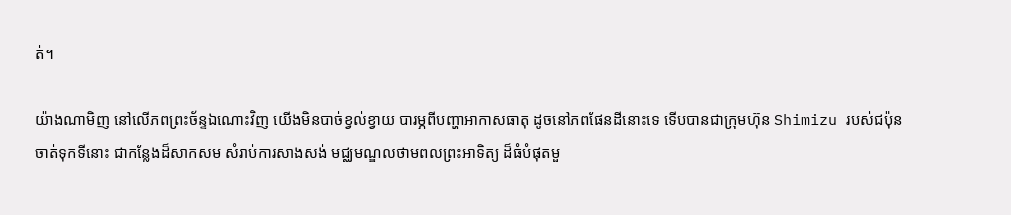ត់។

យ៉ាងណាមិញ នៅលើភពព្រះច័ន្ទឯណោះវិញ យើងមិនបាច់ខ្វល់ខ្វាយ បារម្ភពីបញ្ហាអាកាសធាតុ ដូចនៅភពផែនដីនោះទេ ទើបបានជាក្រុមហ៊ុន Shimizu របស់ជប៉ុន ចាត់ទុកទីនោះ ជាកន្លែងដ៏សាកសម សំរាប់ការសាងសង់ មជ្ឈមណ្ឌលថាមពលព្រះអាទិត្យ ដ៏ធំបំផុតមួ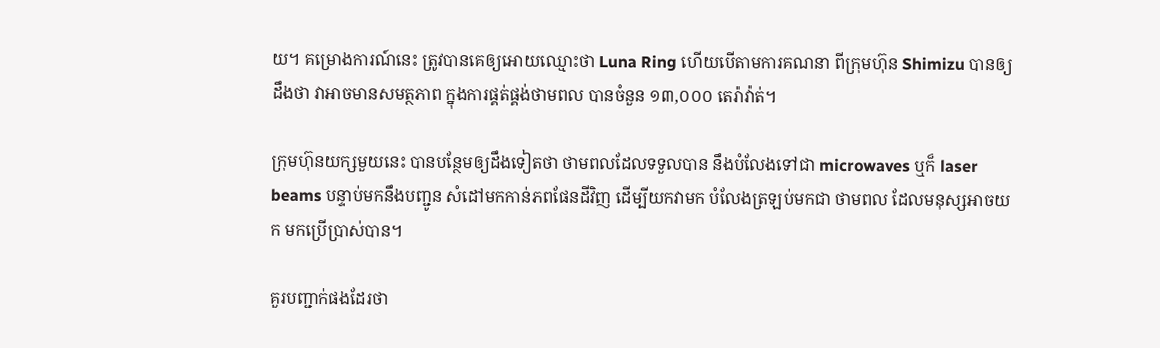យ។ គម្រោងការណ៍នេះ ត្រូវបានគេឲ្យអោយឈ្មោះថា Luna Ring ហើយបើតាមការគណនា ពីក្រុមហ៊ុន Shimizu បានឲ្យដឹងថា វាអាចមានសមត្ថភាព ក្នុងការផ្គត់ផ្គង់ថាមពល បានចំនួន ១៣,០០០ តេរ៉ាវ៉ាត់។

ក្រុមហ៊ុនយក្សមួយនេះ បានបន្ថែមឲ្យដឹងទៀតថា ថាមពលដែលទទួលបាន នឹងបំលែងទៅជា microwaves ឬក៏ laser beams បន្ទាប់មកនឹងបញ្ជូន សំដៅមកកាន់ភពផែនដីវិញ ដើម្បីយកវាមក បំលែងត្រឡប់មកជា ថាមពល ដែលមនុស្សអាចយក មកប្រើប្រាស់បាន។

គួរបញ្ជាក់ផងដែរថា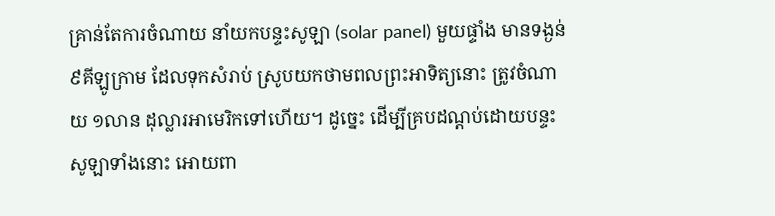គ្រាន់តែការចំណាយ នាំយកបន្ទះសូឡា (solar panel) មួយផ្ទាំង មានទង្ងន់ ៩គីឡូក្រាម ដែលទុកសំរាប់ ស្រូបយកថាមពលព្រះអាទិត្យនោះ ត្រូវចំណាយ ១លាន ដុល្លារអាមេរិកទៅហើយ។ ដូច្នេះ ដើម្បីគ្របដណ្តប់ដោយបន្ទះសូឡាទាំងនោះ អោយពា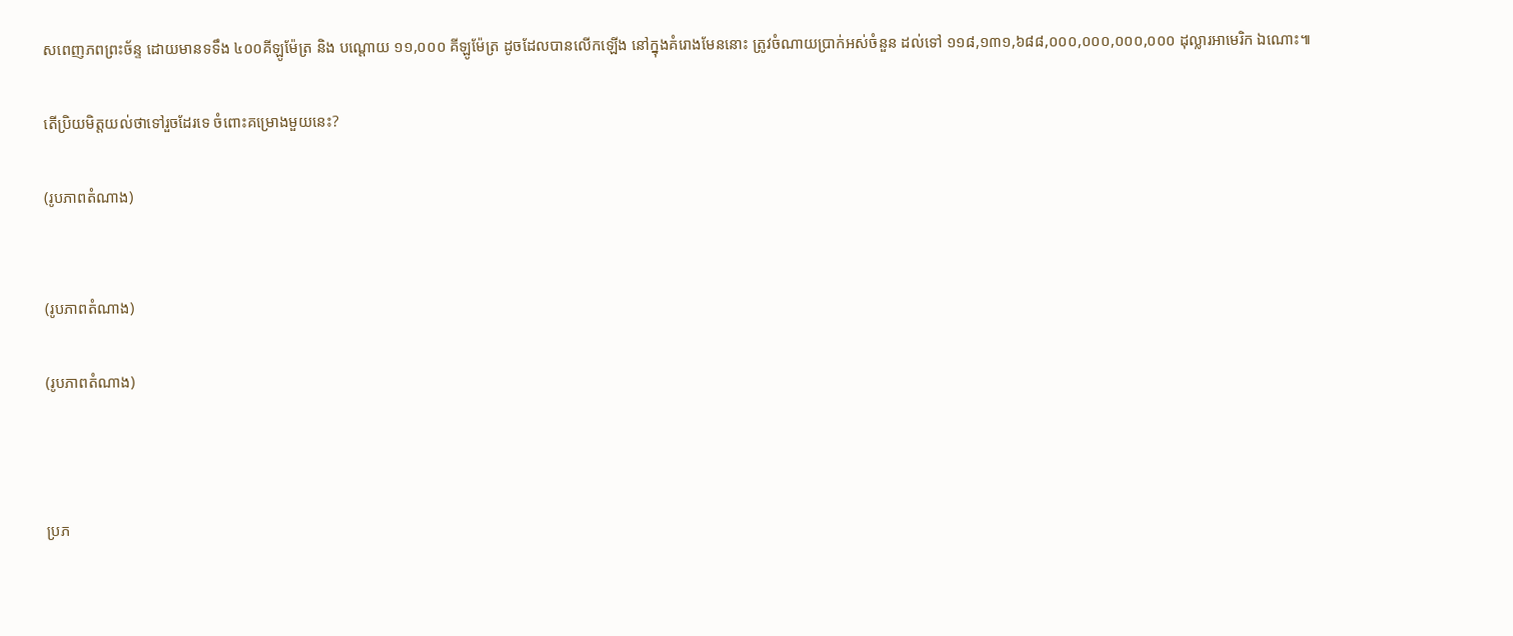សពេញភពព្រះច័ន្ទ ដោយមានទទឹង ៤០០គីឡូម៉ែត្រ និង បណ្តោយ ១១,០០០ គីឡូម៉ែត្រ ដូចដែលបានលើកឡើង នៅក្នុងគំរោងមែននោះ ត្រូវចំណាយប្រាក់អស់ចំនួន ដល់ទៅ ១១៨,១៣១,៦៨៨,០០០,០០០,០០០,០០០ ដុល្លារអាមេរិក ឯណោះ៕

តើប្រិយមិត្តយល់ថាទៅរួចដែរទេ ចំពោះគម្រោងមួយនេះ?

(រូបភាពតំណាង)


(រូបភាពតំណាង)

(រូបភាពតំណាង)



ប្រភ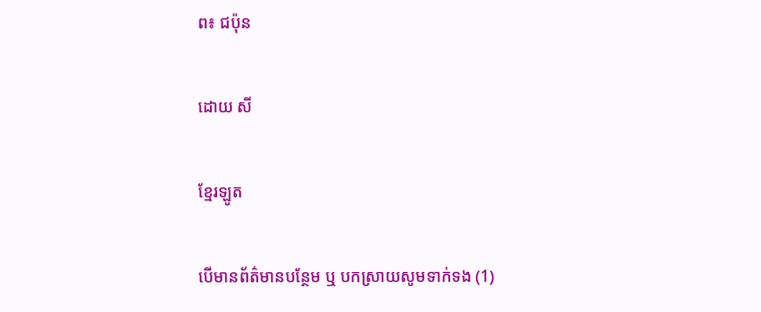ព៖ ជប៉ុន

ដោយ សី

ខ្មែរឡូត

បើមានព័ត៌មានបន្ថែម ឬ បកស្រាយសូមទាក់ទង (1)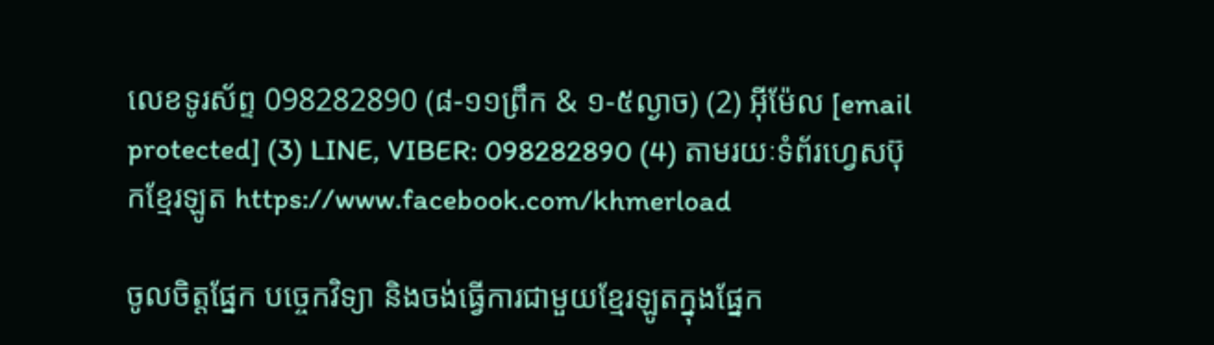លេខទូរស័ព្ទ 098282890 (៨-១១ព្រឹក & ១-៥ល្ងាច) (2) អ៊ីម៉ែល [email protected] (3) LINE, VIBER: 098282890 (4) តាមរយៈទំព័រហ្វេសប៊ុកខ្មែរឡូត https://www.facebook.com/khmerload

ចូលចិត្តផ្នែក បច្ចេកវិទ្យា និងចង់ធ្វើការជាមួយខ្មែរឡូតក្នុងផ្នែក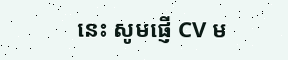នេះ សូមផ្ញើ CV ម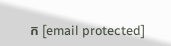ក [email protected]